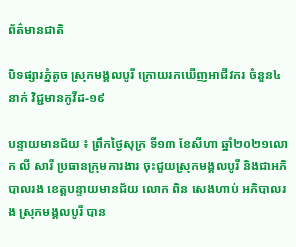ព័ត៌មានជាតិ

បិទផ្សារភ្នំតូច ស្រុកមង្គលបូរី ក្រោយរកឃើញអាជីវករ ចំនួន៤នាក់ វិជ្ជមានកូវីដ-១៩

បន្ទាយមានជ័យ ៖ ព្រឹកថ្ងៃសុក្រ ទី១៣ ខែសីហា ឆ្នាំ២០២១លោក លី សារី ប្រធានក្រុមការងារ ចុះជួយស្រុកមង្គលបូរី និងជាអភិបាលរង ខេត្តបន្ទាយមានជ័យ លោក ពិន សេងហាប់ អភិបាលរង ស្រុកមង្គលបូរី បាន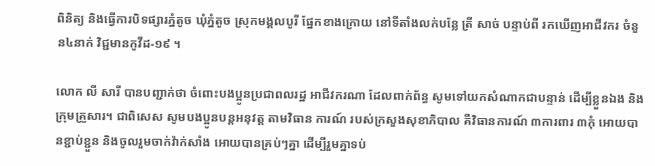ពិនិត្យ និងធ្វើការបិទផ្សារភ្នំតូច ឃុំភ្នំតូច ស្រុកមង្គលបូរី ផ្នែកខាងក្រោយ នៅទីតាំងលក់បន្លែ ត្រី សាច់ បន្ទាប់ពី រកឃើញអាជីវករ ចំនួន៤នាក់ វិជ្ជមានកូវីដ-១៩ ។

លោក លី សារី បានបញ្ជាក់ថា ចំពោះបងប្អូនប្រជាពលរដ្ឋ អាជីវករណា ដែលពាក់ព័ន្ធ សូមទៅយកសំណាកជាបន្ទាន់ ដើម្បីខ្លួនឯង និងក្រុមគ្រួសារ។ ជាពិសេស សូមបងប្អូនបន្តអនុវត្ត តាមវិធាន ការណ៍ របស់ក្រសួងសុខាភិបាល គឺវិធានការណ៍ ៣ការពារ ៣កុំ អោយបានខ្ជាប់ខ្ជួន និងចូលរួមចាក់វ៉ាក់សាំង អោយបានគ្រប់ៗគ្នា ដើម្បីរួមគ្នាទប់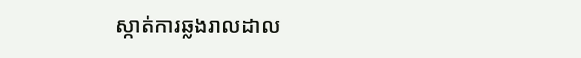ស្កាត់ការឆ្លងរាលដាល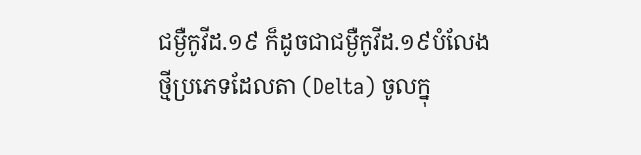ជម្ងឺកូវីដ.១៩ ក៏ដូចជាជម្ងឺកូវីដ.១៩បំលែងថ្មីប្រភេទដែលតា (Delta) ចូលក្នុ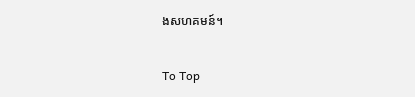ងសហគមន៍។

To Top